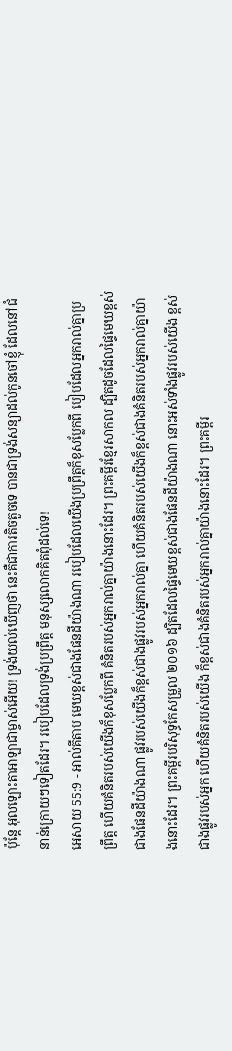ប៉ុន្តែ អុលឡោះតាអាឡាជាម្ចាស់អើយ! ទ្រង់យល់ឃើញថា នេះគឺជាការតិចតួចទេ បានជាទ្រង់សន្យាដល់កូនចៅខ្ញុំ ដែលនៅជំនាន់ក្រោយៗទៀតដែរ។ របៀបដែលទ្រង់ប្រព្រឹត្ត មនុស្សលោកគិតពុំដល់ទេ!
អេសាយ 55:9 - អាល់គីតាប មេឃខ្ពស់ជាងផែនដីយ៉ាងណា របៀបដែលយើងប្រព្រឹត្តក៏ខុសប្លែកពី បៀបដែលអ្នករាល់គ្នាប្រព្រឹត្ត ហើយគំនិតរបស់យើងក៏ខុសប្លែកពី គំនិតរបស់អ្នករាល់គ្នាយ៉ាងនោះដែរ។ ព្រះគម្ពីរខ្មែរសាកល ដ្បិតដូចដែលផ្ទៃមេឃខ្ពស់ជាងផែនដីយ៉ាងណា ផ្លូវរបស់យើងក៏ខ្ពស់ជាងផ្លូវរបស់អ្នករាល់គ្នា ហើយគំនិតរបស់យើងក៏ខ្ពស់ជាងគំនិតរបស់អ្នករាល់គ្នាយ៉ាងនោះដែរ។ ព្រះគម្ពីរបរិសុទ្ធកែសម្រួល ២០១៦ ដ្បិតដែលផ្ទៃមេឃខ្ពស់ជាងផែនដីយ៉ាងណា នោះអស់ទាំងផ្លូវរបស់យើង ខ្ពស់ជាងផ្លូវរបស់អ្នក ហើយគំនិតរបស់យើង ក៏ខ្ពស់ជាងគំនិតរបស់អ្នករាល់គ្នាយ៉ាងនោះដែរ។ ព្រះគម្ពីរ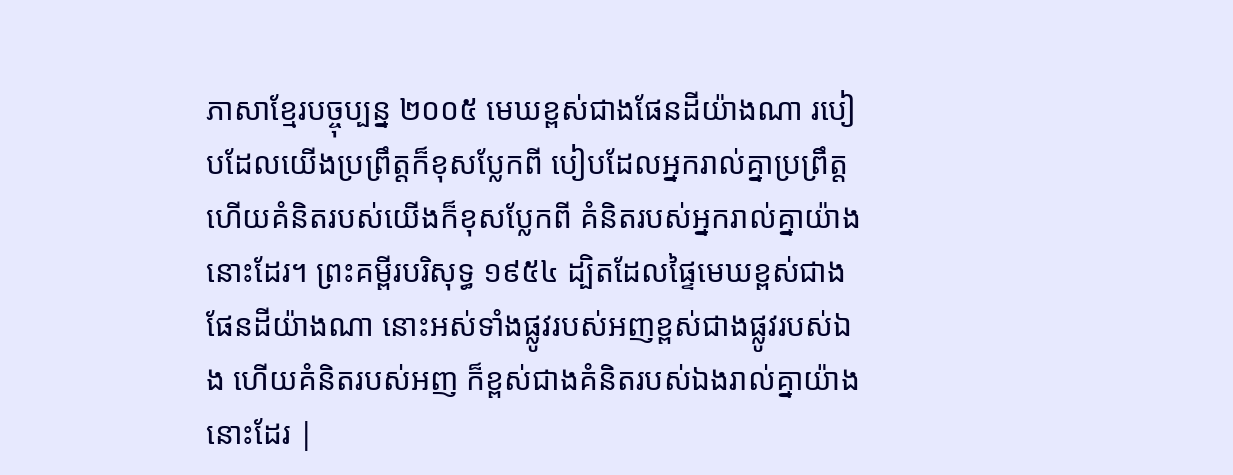ភាសាខ្មែរបច្ចុប្បន្ន ២០០៥ មេឃខ្ពស់ជាងផែនដីយ៉ាងណា របៀបដែលយើងប្រព្រឹត្តក៏ខុសប្លែកពី បៀបដែលអ្នករាល់គ្នាប្រព្រឹត្ត ហើយគំនិតរបស់យើងក៏ខុសប្លែកពី គំនិតរបស់អ្នករាល់គ្នាយ៉ាងនោះដែរ។ ព្រះគម្ពីរបរិសុទ្ធ ១៩៥៤ ដ្បិតដែលផ្ទៃមេឃខ្ពស់ជាងផែនដីយ៉ាងណា នោះអស់ទាំងផ្លូវរបស់អញខ្ពស់ជាងផ្លូវរបស់ឯង ហើយគំនិតរបស់អញ ក៏ខ្ពស់ជាងគំនិតរបស់ឯងរាល់គ្នាយ៉ាងនោះដែរ |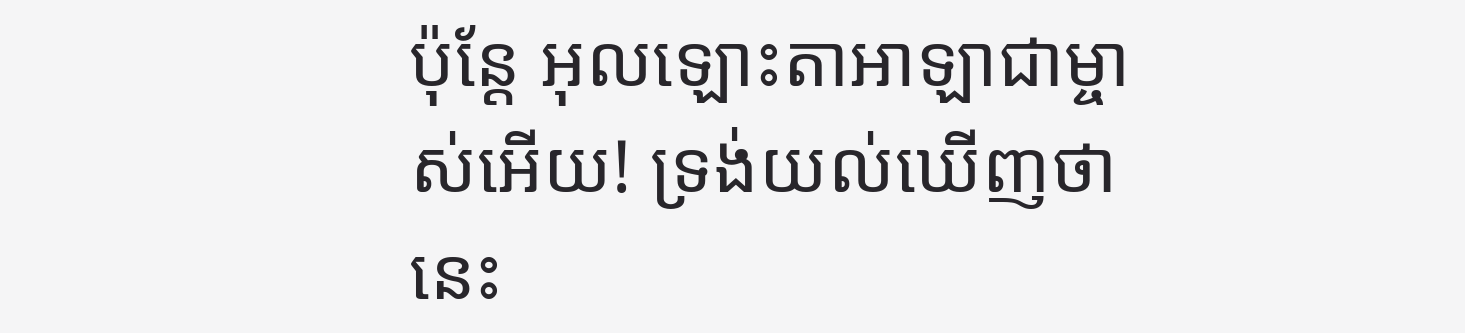ប៉ុន្តែ អុលឡោះតាអាឡាជាម្ចាស់អើយ! ទ្រង់យល់ឃើញថា នេះ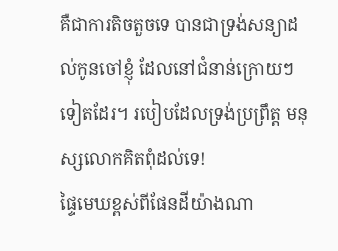គឺជាការតិចតួចទេ បានជាទ្រង់សន្យាដល់កូនចៅខ្ញុំ ដែលនៅជំនាន់ក្រោយៗទៀតដែរ។ របៀបដែលទ្រង់ប្រព្រឹត្ត មនុស្សលោកគិតពុំដល់ទេ!
ផ្ទៃមេឃខ្ពស់ពីផែនដីយ៉ាងណា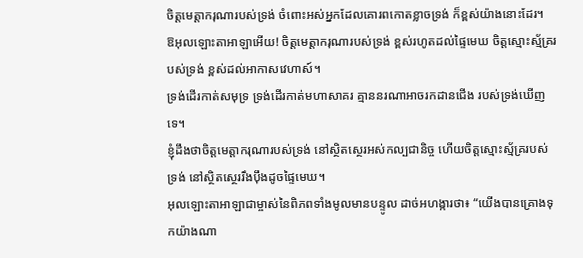ចិត្តមេត្តាករុណារបស់ទ្រង់ ចំពោះអស់អ្នកដែលគោរពកោតខ្លាចទ្រង់ ក៏ខ្ពស់យ៉ាងនោះដែរ។
ឱអុលឡោះតាអាឡាអើយ! ចិត្តមេត្តាករុណារបស់ទ្រង់ ខ្ពស់រហូតដល់ផ្ទៃមេឃ ចិត្តស្មោះស្ម័គ្ររបស់ទ្រង់ ខ្ពស់ដល់អាកាសវេហាស៍។
ទ្រង់ដើរកាត់សមុទ្រ ទ្រង់ដើរកាត់មហាសាគរ គ្មាននរណាអាចរកដានជើង របស់ទ្រង់ឃើញទេ។
ខ្ញុំដឹងថាចិត្តមេត្តាករុណារបស់ទ្រង់ នៅស្ថិតស្ថេរអស់កល្បជានិច្ច ហើយចិត្តស្មោះស្ម័គ្ររបស់ទ្រង់ នៅស្ថិតស្ថេររឹងប៉ឹងដូចផ្ទៃមេឃ។
អុលឡោះតាអាឡាជាម្ចាស់នៃពិភពទាំងមូលមានបន្ទូល ដាច់អហង្ការថា៖ “យើងបានគ្រោងទុកយ៉ាងណា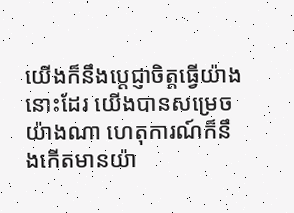យើងក៏នឹងប្ដេជ្ញាចិត្តធ្វើយ៉ាងនោះដែរ យើងបានសម្រេចយ៉ាងណា ហេតុការណ៍ក៏នឹងកើតមានយ៉ា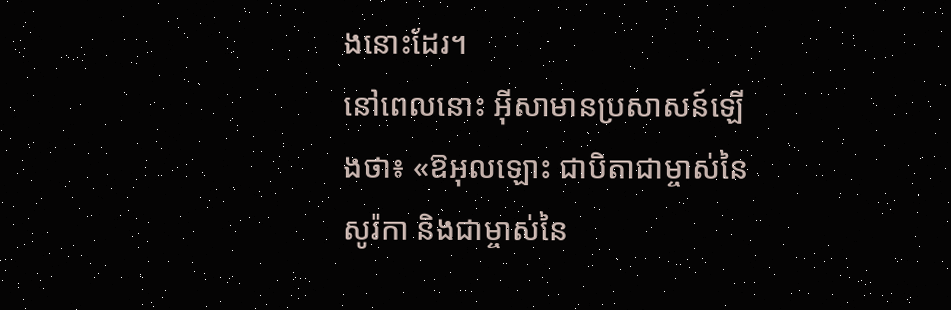ងនោះដែរ។
នៅពេលនោះ អ៊ីសាមានប្រសាសន៍ឡើងថា៖ «ឱអុលឡោះ ជាបិតាជាម្ចាស់នៃសូរ៉កា និងជាម្ចាស់នៃ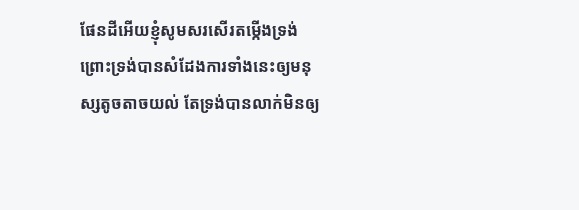ផែនដីអើយខ្ញុំសូមសរសើរតម្កើងទ្រង់ ព្រោះទ្រង់បានសំដែងការទាំងនេះឲ្យមនុស្សតូចតាចយល់ តែទ្រង់បានលាក់មិនឲ្យ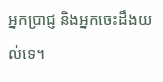អ្នកប្រាជ្ញ និងអ្នកចេះដឹងយល់ទេ។